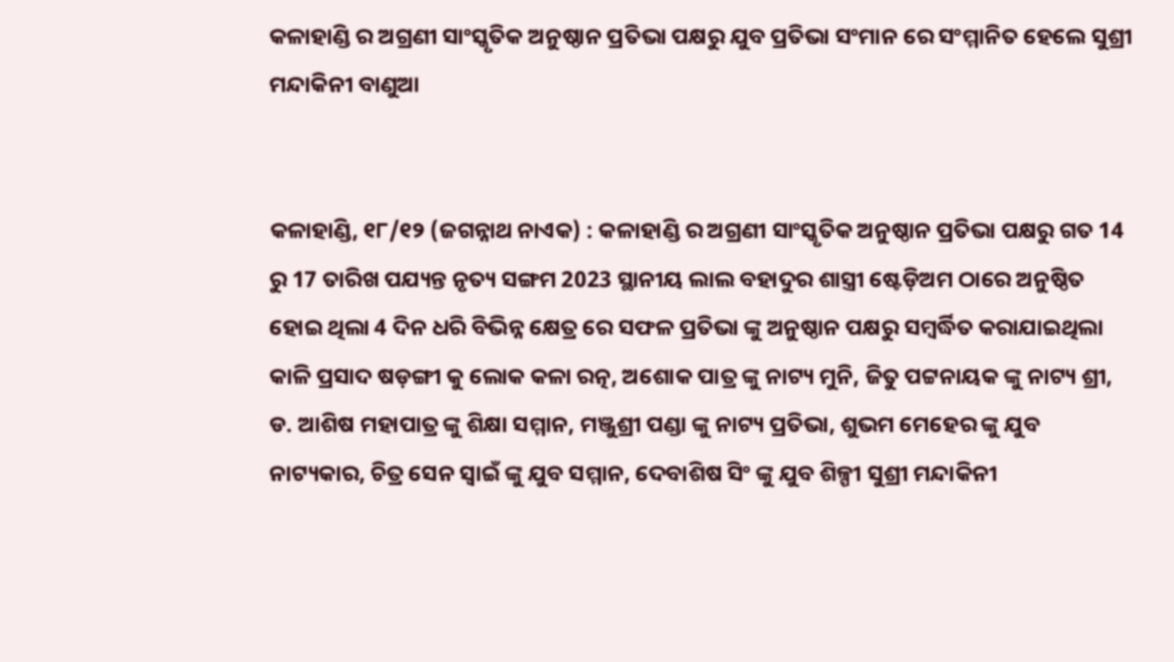କଳାହାଣ୍ଡି ର ଅଗ୍ରଣୀ ସାଂସ୍କୃତିକ ଅନୁଷ୍ଠାନ ପ୍ରତିଭା ପକ୍ଷରୁ ଯୁବ ପ୍ରତିଭା ସଂମାନ ରେ ସଂମ୍ମାନିତ ହେଲେ ସୁଶ୍ରୀ ମନ୍ଦାକିନୀ ବାଣୁଆ


କଳାହାଣ୍ଡି, ୧୮/୧୨ (ଜଗନ୍ନାଥ ନାଏକ) : କଳାହାଣ୍ଡି ର ଅଗ୍ରଣୀ ସାଂସ୍କୃତିକ ଅନୁଷ୍ଠାନ ପ୍ରତିଭା ପକ୍ଷରୁ ଗତ 14 ରୁ 17 ତାରିଖ ପଯ୍ୟନ୍ତ ନୃତ୍ୟ ସଙ୍ଗମ 2023 ସ୍ଥାନୀୟ ଲାଲ ବହାଦୁର ଶାସ୍ତ୍ରୀ ଷ୍ଟେଡ଼ିଅମ ଠାରେ ଅନୁଷ୍ଠିତ ହୋଇ ଥିଲା 4 ଦିନ ଧରି ବିଭିନ୍ନ କ୍ଷେତ୍ର ରେ ସଫଳ ପ୍ରତିଭା ଙ୍କୁ ଅନୁଷ୍ଠାନ ପକ୍ଷରୁ ସମ୍ବର୍ଦ୍ଧିତ କରାଯାଇଥିଲା କାଳି ପ୍ରସାଦ ଷଡ଼ଙ୍ଗୀ କୁ ଲୋକ କଳା ରତ୍ନ, ଅଶୋକ ପାତ୍ର ଙ୍କୁ ନାଟ୍ୟ ମୁନି, ଜିତୁ ପଟ୍ଟନାୟକ ଙ୍କୁ ନାଟ୍ୟ ଶ୍ରୀ, ଡ. ଆଶିଷ ମହାପାତ୍ର ଙ୍କୁ ଶିକ୍ଷା ସମ୍ମାନ, ମଞ୍ଜୁଶ୍ରୀ ପଣ୍ଡା ଙ୍କୁ ନାଟ୍ୟ ପ୍ରତିଭା, ଶୁଭମ ମେହେର ଙ୍କୁ ଯୁବ ନାଟ୍ୟକାର, ଚିତ୍ର ସେନ ସ୍ୱାଇଁ ଙ୍କୁ ଯୁବ ସମ୍ମାନ, ଦେବାଶିଷ ସିଂ ଙ୍କୁ ଯୁବ ଶିଳ୍ପୀ ସୁଶ୍ରୀ ମନ୍ଦାକିନୀ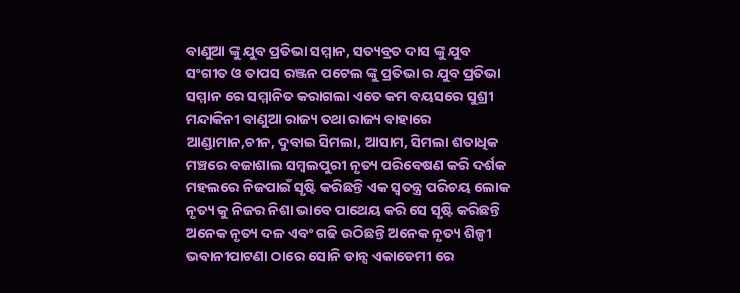ବାଣୁଆ ଙ୍କୁ ଯୁବ ପ୍ରତିଭା ସମ୍ମାନ, ସତ୍ୟବ୍ରତ ଦାସ ଙ୍କୁ ଯୁବ ସଂଗୀତ ଓ ତାପସ ରଞ୍ଜନ ପଟେଲ ଙ୍କୁ ପ୍ରତିଭା ର ଯୁବ ପ୍ରତିଭା ସମ୍ମାନ ରେ ସମ୍ମାନିତ କରାଗଲା ଏତେ କମ ବୟସରେ ସୁଶ୍ରୀ ମନ୍ଦାକିନୀ ବାଣୁଆ ରାଜ୍ୟ ତଥା ରାଜ୍ୟ ବାହାରେ ଆଣ୍ଡାମାନ,ଚୀନ, ଦୁବାଇ ସିମଲା, ଆସାମ, ସିମଲା ଶତାଧିକ ମଞ୍ଚରେ ବଜାଶାଲ ସମ୍ବଲପୁରୀ ନୃତ୍ୟ ପରିବେଷଣ କରି ଦର୍ଶକ ମହଲରେ ନିଜପାଇଁ ସୃଷ୍ଟି କରିଛନ୍ତି ଏକ ସ୍ୱତନ୍ତ୍ର ପରିଚୟ ଲୋକ ନୃତ୍ୟ କୁ ନିଜର ନିଶା ଭାବେ ପାଥେୟ କରି ସେ ସୃଷ୍ଟି କରିଛନ୍ତି ଅନେକ ନୃତ୍ୟ ଦଳ ଏବଂ ଗଢି ଉଠିଛନ୍ତି ଅନେକ ନୃତ୍ୟ ଶିଳ୍ପୀ ଭବାନୀପାଟଣା ଠାରେ ସୋନି ଡାନ୍ସ ଏକାଡେମୀ ରେ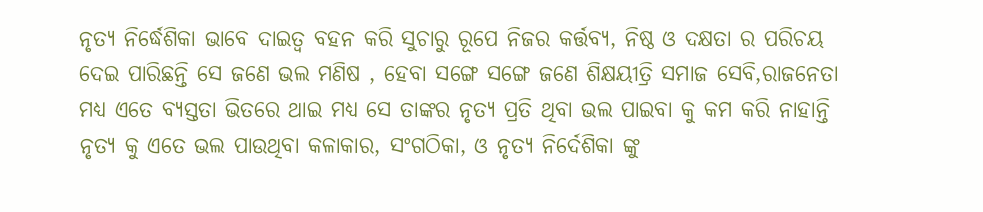ନୃତ୍ୟ ନିର୍ଦ୍ଧେଶିକା ଭାବେ ଦାଇତ୍ୱ ବହନ କରି ସୁଚାରୁ ରୂପେ ନିଜର କର୍ତ୍ତବ୍ୟ, ନିଷ୍ଠ ଓ ଦକ୍ଷତା ର ପରିଚୟ ଦେଇ ପାରିଛନ୍ତି ସେ ଜଣେ ଭଲ ମଣିଷ , ହେବା ସଙ୍ଗେ ସଙ୍ଗେ ଜଣେ ଶିକ୍ଷୟୀତ୍ରି ସମାଜ ସେବି,ରାଜନେତା ମଧ୍ୟ ଏତେ ବ୍ୟସ୍ତତା ଭିତରେ ଥାଇ ମଧ୍ୟ ସେ ତାଙ୍କର ନୃତ୍ୟ ପ୍ରତି ଥିବା ଭଲ ପାଇବା କୁ କମ କରି ନାହାନ୍ତି ନୃତ୍ୟ କୁ ଏତେ ଭଲ ପାଉଥିବା କଳାକାର, ସଂଗଠିକା, ଓ ନୃତ୍ୟ ନିର୍ଦେଶିକା ଙ୍କୁ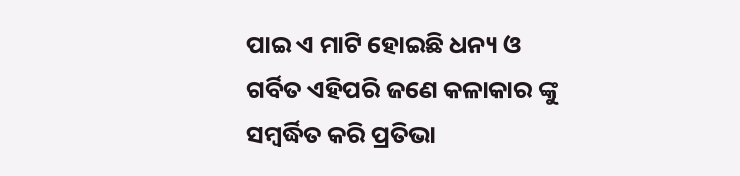ପାଇ ଏ ମାଟି ହୋଇଛି ଧନ୍ୟ ଓ ଗର୍ବିତ ଏହିପରି ଜଣେ କଳାକାର ଙ୍କୁ ସମ୍ବର୍ଦ୍ଧିତ କରି ପ୍ରତିଭା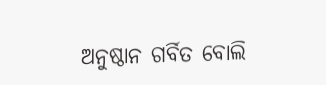ଅନୁଷ୍ଠାନ ଗର୍ବିତ ବୋଲି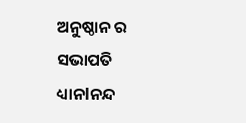ଅନୁଷ୍ଠାନ ର ସଭାପତି ଧ୍ୟାନlନନ୍ଦ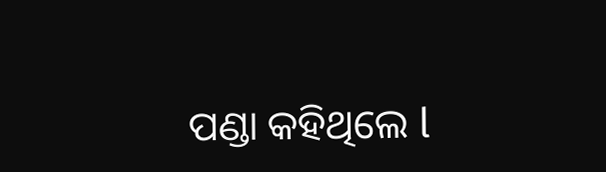ପଣ୍ଡା କହିଥିଲେ l